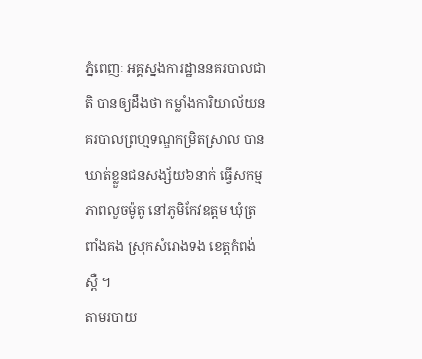ភ្នំពេញៈ អគ្គស្នងការដ្ឋាននគរបាលជាតិ បានឲ្យដឹងថា កម្លាំងការិយាល័យនគរបាលព្រហ្មទណ្ឌកម្រិតស្រាល បានឃាត់ខ្លួនជនសង្ស័យ៦នាក់ ធ្វើសកម្មភាពលួចម៉ូតូ នៅភូមិកែវឧត្តម ឃុំត្រពាំងគង ស្រុកសំរោងទង ខេត្តកំពង់ស្ពឺ ។
តាមរបាយ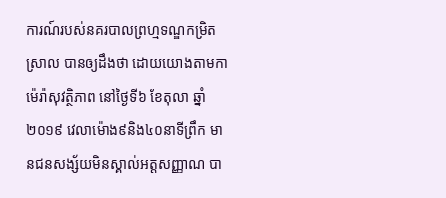ការណ៍របស់នគរបាលព្រហ្មទណ្ឌកម្រិតស្រាល បានឲ្យដឹងថា ដោយយោងតាមកាម៉េរ៉ាសុវត្ថិភាព នៅថ្ងៃទី៦ ខែតុលា ឆ្នាំ២០១៩ វេលាម៉ោង៩និង៤០នាទីព្រឹក មានជនសង្ស័យមិនស្គាល់អត្តសញ្ញាណ បា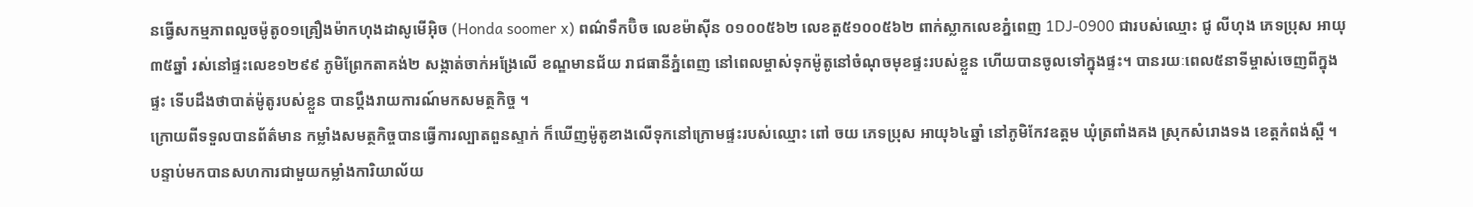នធ្វើសកម្មភាពលួចម៉ូតូ០១គ្រឿងម៉ាកហុងដាសូមើអ៊ិច (Honda soomer x) ពណ៌ទឹកប៊ិច លេខម៉ាស៊ីន ០១០០៥៦២ លេខតួ៥១០០៥៦២ ពាក់ស្លាកលេខភ្នំពេញ 1DJ-0900 ជារបស់ឈ្មោះ ជូ លីហុង ភេទប្រុស អាយុ៣៥ឆ្នាំ រស់នៅផ្ទះលេខ១២៩៩ ភូមិព្រែកតាគង់២ សង្កាត់ចាក់អង្រែលើ ខណ្ឌមានជ័យ រាជធានីភ្នំពេញ នៅពេលម្ចាស់ទុកម៉ូតូនៅចំណុចមុខផ្ទះរបស់ខ្លួន ហើយបានចូលទៅក្នុងផ្ទះ។ បានរយៈពេល៥នាទីម្ចាស់ចេញពីក្នុងផ្ទះ ទើបដឹងថាបាត់ម៉ូតូរបស់ខ្លួន បានប្ដឹងរាយការណ៍មកសមត្ថកិច្ច ។
ក្រោយពីទទួលបានព័ត៌មាន កម្លាំងសមត្ថកិច្ចបានធ្វើការល្បាតពួនស្ទាក់ ក៏ឃើញម៉ូតូខាងលើទុកនៅក្រោមផ្ទះរបស់ឈ្មោះ ពៅ ចយ ភេទប្រុស អាយុ៦៤ឆ្នាំ នៅភូមិកែវឧត្តម ឃុំត្រពាំងគង ស្រុកសំរោងទង ខេត្តកំពង់ស្ពឺ ។
បន្ទាប់មកបានសហការជាមួយកម្លាំងការិយាល័យ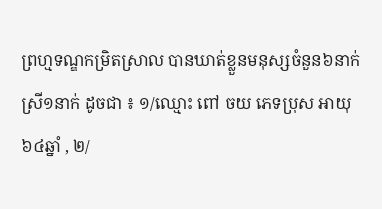ព្រហ្មទណ្ឌកម្រិតស្រាល បានឃាត់ខ្លួនមនុស្សចំនួន៦នាក់ ស្រី១នាក់ ដូចជា ៖ ១/ឈ្មោះ ពៅ ចយ ភេទប្រុស អាយុ ៦៤ឆ្នាំ , ២/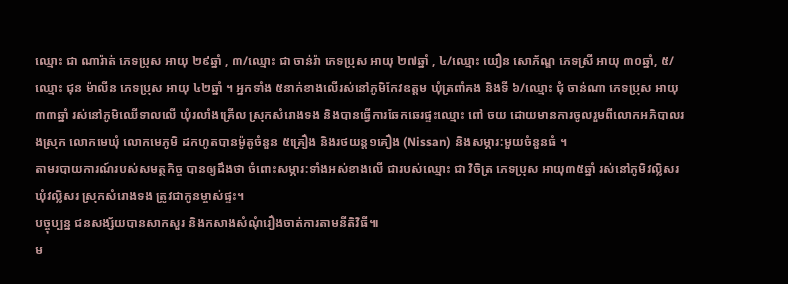ឈ្មោះ ជា ណារ៉ាត់ ភេទប្រុស អាយុ ២៩ឆ្នាំ , ៣/ឈ្មោះ ជា ចាន់រ៉ា ភេទប្រុស អាយុ ២៧ឆ្នាំ , ៤/ឈ្មោះ យឿន សោភ័ណ្ឌ ភេទស្រី អាយុ ៣០ឆ្នាំ, ៥/ឈ្មោះ ជុន ម៉ាលីន ភេទប្រុស អាយុ ៤២ឆ្នាំ ។ អ្នកទាំង ៥នាក់ខាងលើរស់នៅភូមិកែវឧត្តម ឃុំត្រពាំគង និងទី ៦/ឈ្មោះ ជុំ ចាន់ណា ភេទប្រុស អាយុ ៣៣ឆ្នាំ រស់នៅភូមិឈើទាលលើ ឃុំរលាំងគ្រើល ស្រុកសំរោងទង និងបានធ្វើការឆែកឆេរផ្ទះឈ្មោះ ពៅ ចយ ដោយមានការចូលរួមពីលោកអភិបាលរងស្រុក លោកមេឃុំ លោកមេភូមិ ដកហូតបានម៉ូតូចំនួន ៥គ្រឿង និងរថយន្ត១គឿង (Nissan) និងសម្ភារ:មួយចំនួនធំ ។
តាមរបាយការណ៍របស់សមត្ថកិច្ច បានឲ្យដឹងថា ចំពោះសម្ភារ:ទាំងអស់ខាងលើ ជារបស់ឈ្មោះ ជា វិចិត្រ ភេទប្រុស អាយុ៣៥ឆ្នាំ រស់នៅភូមិវល្លិសរ ឃុំវល្លិសរ ស្រុកសំរោងទង ត្រូវជាកូនម្ចាស់ផ្ទះ។
បច្ចុប្បន្ន ជនសង្ស័យបានសាកសួរ និងកសាងសំណុំរឿងចាត់ការតាមនីតិវិធី៕
ម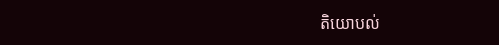តិយោបល់